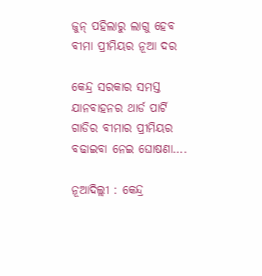ଜୁନ୍‌ ପହିଲାରୁ ଲାଗୁ ହେବ ବୀମା ପ୍ରୀମିୟର ନୂଆ ଦର

କେନ୍ଦ୍ର ସରକାର ସମସ୍ତ ଯାନବାହନର ଥାର୍ଡ ପାର୍ଟି ଗାଡିର ବୀମାର ପ୍ରୀମିୟର ବଢାଇବା ନେଇ ଘୋଷଣା….

ନୂଆଦିଲ୍ଲୀ : କେନ୍ଦ୍ର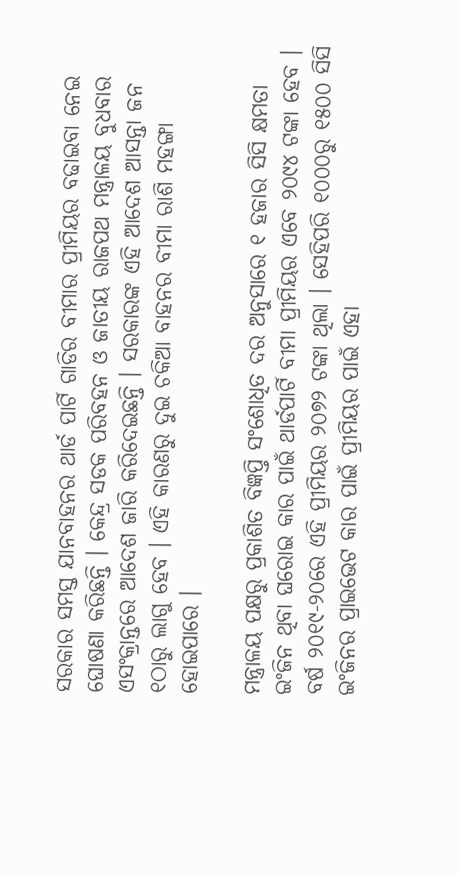ସରକାର ସମସ୍ତ ଯାନବାହନର ଥାର୍ଡ ପାର୍ଟି ଗାଡିର ବୀମାର ପ୍ରୀମିୟର ବଢାଇବା ନେଇ ଘୋଷଣା କରିଛନ୍ତି । କେନ୍ଦ୍ର ସଡକ ପରିବହନ ଓ ଜାତୀୟ ରାଜପଥ ମନ୍ତ୍ରାଳୟ ବୁଧବାର ଏସଂକ୍ରାନ୍ତରେ ଆଦେଶ ଜାରି କରିଦେଇଛନ୍ତି । ସରକାରଙ୍କ ଏହି ଆଦେଶ ଆସନ୍ତା ଜନ ୧ଠାରୁ ଲାଗୁ ହେବ । ଏହି କାରଣରୁ ଦୁଇ ଚକିଆ ବାହନର ବୀମା ରାଶି ମହଙ୍ଗା ହୋଇପାରେ ।

ମନ୍ତ୍ରାଳୟ ପକ୍ଷରୁ ପ୍ରକାଶିତ ବିଜ୍ଞପ୍ତି ସଂଶୋଧିତ ଦର ଅନୁସାରେ ୧ ହଜାର ସିସି କ୍ଷମତା ଇଂଜିନ ଥିବା ଘରୋଇ କାର ପାଇଁ ଥାର୍ଡପାର୍ଟି ବୀମା ପ୍ରୀମିୟର ଏବେ ୨୦୯୪ ଟଙ୍କା ହେବ । ବର୍ଷ ୨୦୧୯-୨୦ରେ ଏହି ପ୍ରୀମିୟର ୨୦୭୨ ଟଙ୍କା ଥିଲା । ସେହିପରି ୧୦୦୦ରୁ ୧୫୦୦ ସିସି ଇଂଜିନର ପ୍ରାଇଭେଟ କାର ପାଇଁ ପ୍ରୀମିୟର ପାଇଁ ଏହା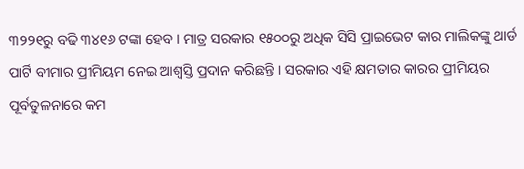୩୨୨୧ରୁ ବଢି ୩୪୧୬ ଟଙ୍କା ହେବ । ମାତ୍ର ସରକାର ୧୫୦୦ରୁ ଅଧିକ ସିସି ପ୍ରାଇଭେଟ କାର ମାଲିକଙ୍କୁ ଥାର୍ଡ ପାର୍ଟି ବୀମାର ପ୍ରୀମିୟମ ନେଇ ଆଶ୍ୱସ୍ତି ପ୍ରଦାନ କରିଛନ୍ତି । ସରକାର ଏହି କ୍ଷମତାର କାରର ପ୍ରୀମିୟର ପୂର୍ବତୁଳନାରେ କମ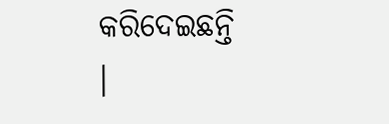କରିଦେଇଛନ୍ତି ।